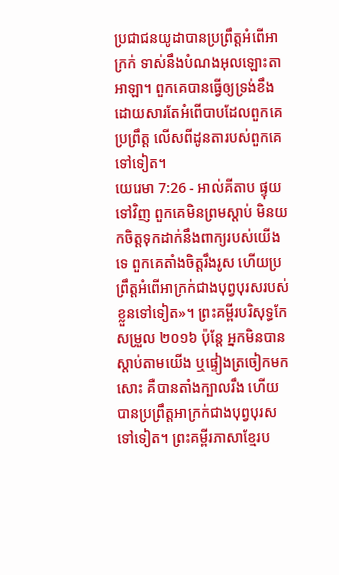ប្រជាជនយូដាបានប្រព្រឹត្តអំពើអាក្រក់ ទាស់នឹងបំណងអុលឡោះតាអាឡា។ ពួកគេបានធ្វើឲ្យទ្រង់ខឹង ដោយសារតែអំពើបាបដែលពួកគេប្រព្រឹត្ត លើសពីដូនតារបស់ពួកគេទៅទៀត។
យេរេមា 7:26 - អាល់គីតាប ផ្ទុយទៅវិញ ពួកគេមិនព្រមស្ដាប់ មិនយកចិត្តទុកដាក់នឹងពាក្យរបស់យើងទេ ពួកគេតាំងចិត្តរឹងរូស ហើយប្រព្រឹត្តអំពើអាក្រក់ជាងបុព្វបុរសរបស់ខ្លួនទៅទៀត»។ ព្រះគម្ពីរបរិសុទ្ធកែសម្រួល ២០១៦ ប៉ុន្តែ អ្នកមិនបានស្តាប់តាមយើង ឬផ្ទៀងត្រចៀកមកសោះ គឺបានតាំងក្បាលរឹង ហើយបានប្រព្រឹត្តអាក្រក់ជាងបុព្វបុរសទៅទៀត។ ព្រះគម្ពីរភាសាខ្មែរប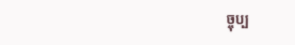ច្ចុប្ប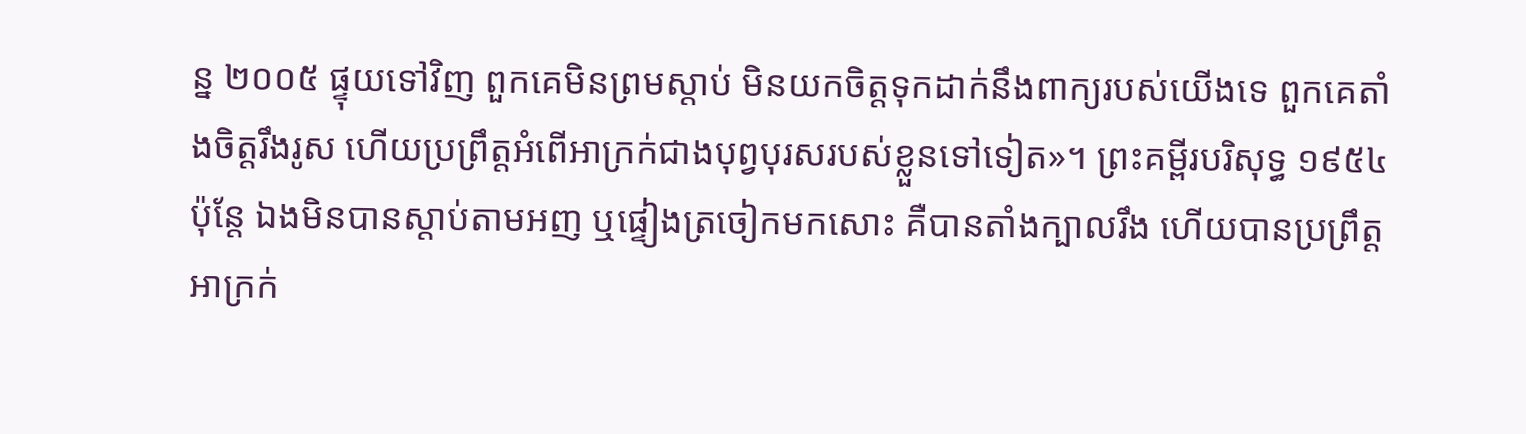ន្ន ២០០៥ ផ្ទុយទៅវិញ ពួកគេមិនព្រមស្ដាប់ មិនយកចិត្តទុកដាក់នឹងពាក្យរបស់យើងទេ ពួកគេតាំងចិត្តរឹងរូស ហើយប្រព្រឹត្តអំពើអាក្រក់ជាងបុព្វបុរសរបស់ខ្លួនទៅទៀត»។ ព្រះគម្ពីរបរិសុទ្ធ ១៩៥៤ ប៉ុន្តែ ឯងមិនបានស្តាប់តាមអញ ឬផ្ទៀងត្រចៀកមកសោះ គឺបានតាំងក្បាលរឹង ហើយបានប្រព្រឹត្តអាក្រក់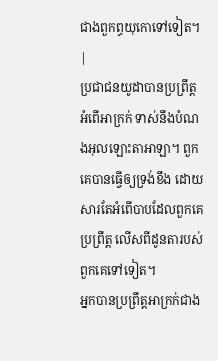ជាងពួកព្ធយុកោទៅទៀត។ |
ប្រជាជនយូដាបានប្រព្រឹត្តអំពើអាក្រក់ ទាស់នឹងបំណងអុលឡោះតាអាឡា។ ពួកគេបានធ្វើឲ្យទ្រង់ខឹង ដោយសារតែអំពើបាបដែលពួកគេប្រព្រឹត្ត លើសពីដូនតារបស់ពួកគេទៅទៀត។
អ្នកបានប្រព្រឹត្តអាក្រក់ជាង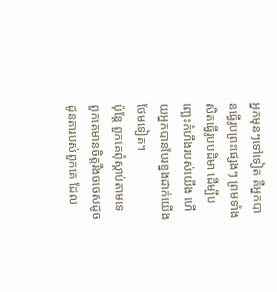អ្នកមុនៗទៅទៀត គឺអ្នកបានធ្វើរូបព្រះផ្សេងៗ ព្រមទាំងសិតធ្វើរូបបដិមា ដើម្បីបញ្ឆេះកំហឹងរបស់យើង ហើយអ្នកបានបែរខ្នងដាក់យើងថែមទៀត។
ប៉ុន្តែ ពួកគេពុំស្តាប់តាមទេ ពួកគេមានចិត្តរឹងចចេសដូចដូនតារបស់ពួកគេ ដែល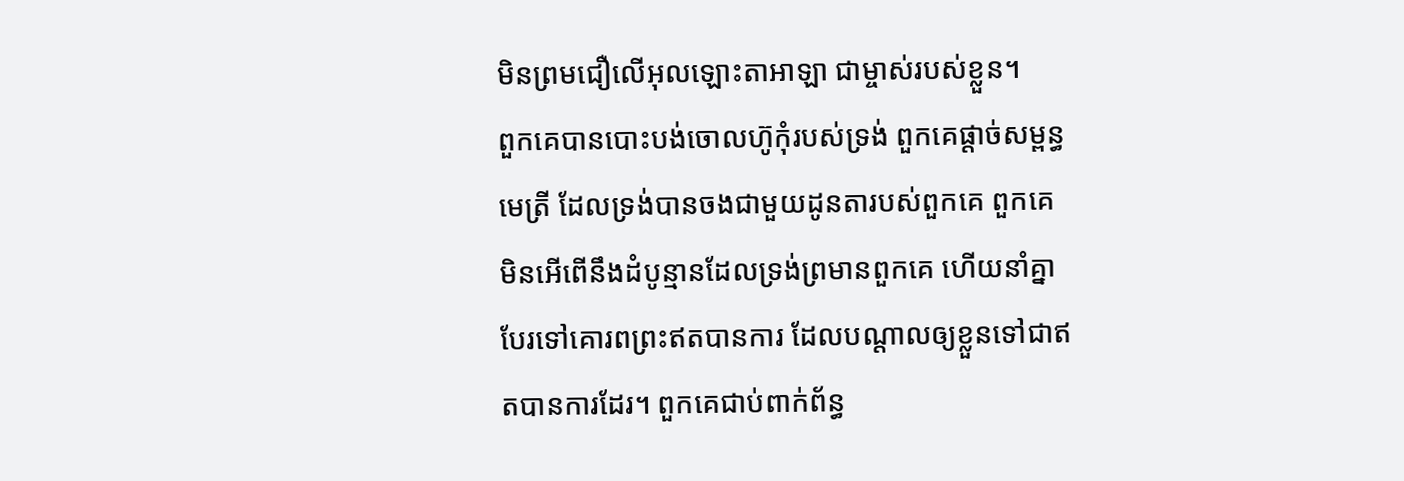មិនព្រមជឿលើអុលឡោះតាអាឡា ជាម្ចាស់របស់ខ្លួន។
ពួកគេបានបោះបង់ចោលហ៊ូកុំរបស់ទ្រង់ ពួកគេផ្តាច់សម្ពន្ធមេត្រី ដែលទ្រង់បានចងជាមួយដូនតារបស់ពួកគេ ពួកគេមិនអើពើនឹងដំបូន្មានដែលទ្រង់ព្រមានពួកគេ ហើយនាំគ្នាបែរទៅគោរពព្រះឥតបានការ ដែលបណ្តាលឲ្យខ្លួនទៅជាឥតបានការដែរ។ ពួកគេជាប់ពាក់ព័ន្ធ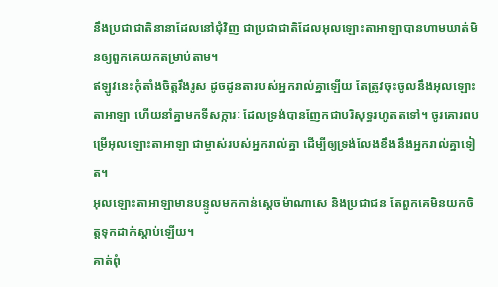នឹងប្រជាជាតិនានាដែលនៅជុំវិញ ជាប្រជាជាតិដែលអុលឡោះតាអាឡាបានហាមឃាត់មិនឲ្យពួកគេយកតម្រាប់តាម។
ឥឡូវនេះកុំតាំងចិត្តរឹងរូស ដូចដូនតារបស់អ្នករាល់គ្នាឡើយ តែត្រូវចុះចូលនឹងអុលឡោះតាអាឡា ហើយនាំគ្នាមកទីសក្ការៈ ដែលទ្រង់បានញែកជាបរិសុទ្ធរហូតតទៅ។ ចូរគោរពបម្រើអុលឡោះតាអាឡា ជាម្ចាស់របស់អ្នករាល់គ្នា ដើម្បីឲ្យទ្រង់លែងខឹងនឹងអ្នករាល់គ្នាទៀត។
អុលឡោះតាអាឡាមានបន្ទូលមកកាន់ស្តេចម៉ាណាសេ និងប្រជាជន តែពួកគេមិនយកចិត្តទុកដាក់ស្តាប់ឡើយ។
គាត់ពុំ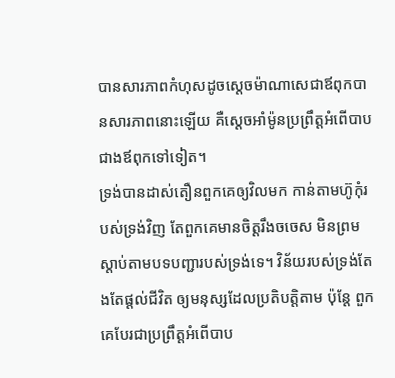បានសារភាពកំហុសដូចស្តេចម៉ាណាសេជាឪពុកបានសារភាពនោះឡើយ គឺស្តេចអាំម៉ូនប្រព្រឹត្តអំពើបាបជាងឪពុកទៅទៀត។
ទ្រង់បានដាស់តឿនពួកគេឲ្យវិលមក កាន់តាមហ៊ូកុំរបស់ទ្រង់វិញ តែពួកគេមានចិត្តរឹងចចេស មិនព្រមស្ដាប់តាមបទបញ្ជារបស់ទ្រង់ទេ។ វិន័យរបស់ទ្រង់តែងតែផ្ដល់ជីវិត ឲ្យមនុស្សដែលប្រតិបត្តិតាម ប៉ុន្តែ ពួកគេបែរជាប្រព្រឹត្តអំពើបាប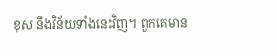ខុស នឹងវិន័យទាំងនេះវិញ។ ពួកគេមាន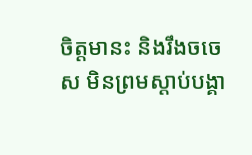ចិត្តមានះ និងរឹងចចេស មិនព្រមស្ដាប់បង្គា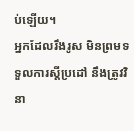ប់ឡើយ។
អ្នកដែលរឹងរូស មិនព្រមទទួលការស្ដីប្រដៅ នឹងត្រូវវិនា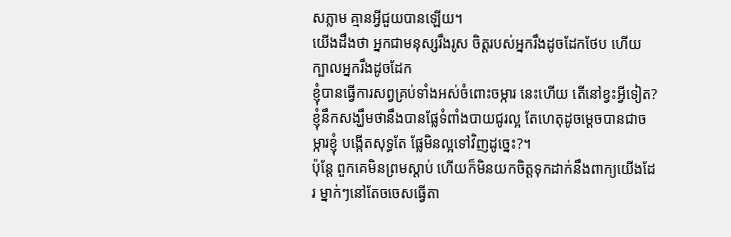សភ្លាម គ្មានអ្វីជួយបានឡើយ។
យើងដឹងថា អ្នកជាមនុស្សរឹងរូស ចិត្តរបស់អ្នករឹងដូចដែកថែប ហើយក្បាលអ្នករឹងដូចដែក
ខ្ញុំបានធ្វើការសព្វគ្រប់ទាំងអស់ចំពោះចម្ការ នេះហើយ តើនៅខ្វះអ្វីទៀត? ខ្ញុំនឹកសង្ឃឹមថានឹងបានផ្លែទំពាំងបាយជូរល្អ តែហេតុដូចម្ដេចបានជាចម្ការខ្ញុំ បង្កើតសុទ្ធតែ ផ្លែមិនល្អទៅវិញដូច្នេះ?។
ប៉ុន្តែ ពួកគេមិនព្រមស្ដាប់ ហើយក៏មិនយកចិត្តទុកដាក់នឹងពាក្យយើងដែរ ម្នាក់ៗនៅតែចចេសធ្វើតា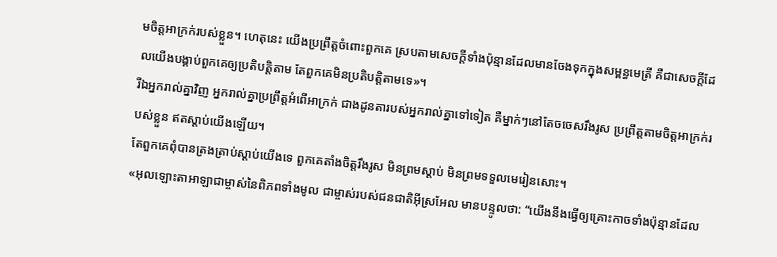មចិត្តអាក្រក់របស់ខ្លួន។ ហេតុនេះ យើងប្រព្រឹត្តចំពោះពួកគេ ស្របតាមសេចក្ដីទាំងប៉ុន្មានដែលមានចែងទុកក្នុងសម្ពន្ធមេត្រី គឺជាសេចក្ដីដែលយើងបង្គាប់ពួកគេឲ្យប្រតិបត្តិតាម តែពួកគេមិនប្រតិបត្តិតាមទេ»។
រីឯអ្នករាល់គ្នាវិញ អ្នករាល់គ្នាប្រព្រឹត្តអំពើអាក្រក់ ជាងដូនតារបស់អ្នករាល់គ្នាទៅទៀត គឺម្នាក់ៗនៅតែចចេសរឹងរូស ប្រព្រឹត្តតាមចិត្តអាក្រក់របស់ខ្លួន ឥតស្ដាប់យើងឡើយ។
តែពួកគេពុំបានត្រងត្រាប់ស្ដាប់យើងទេ ពួកគេតាំងចិត្តរឹងរូស មិនព្រមស្ដាប់ មិនព្រមទទួលមេរៀនសោះ។
«អុលឡោះតាអាឡាជាម្ចាស់នៃពិភពទាំងមូល ជាម្ចាស់របស់ជនជាតិអ៊ីស្រអែល មានបន្ទូលថា: “យើងនឹងធ្វើឲ្យគ្រោះកាចទាំងប៉ុន្មានដែល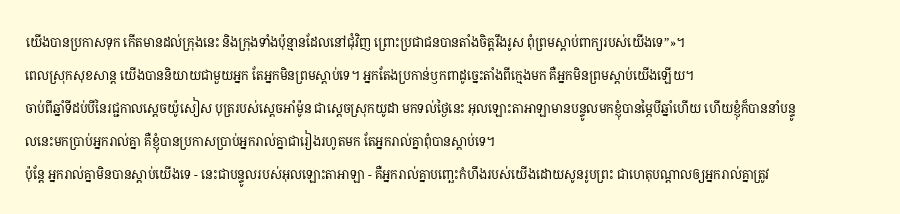យើងបានប្រកាសទុក កើតមានដល់ក្រុងនេះ និងក្រុងទាំងប៉ុន្មានដែលនៅជុំវិញ ព្រោះប្រជាជនបានតាំងចិត្តរឹងរូស ពុំព្រមស្ដាប់ពាក្យរបស់យើងទេ”»។
ពេលស្រុកសុខសាន្ត យើងបាននិយាយជាមួយអ្នក តែអ្នកមិនព្រមស្ដាប់ទេ។ អ្នកតែងប្រកាន់ឫកពាដូច្នេះតាំងពីក្មេងមក គឺអ្នកមិនព្រមស្ដាប់យើងឡើយ។
ចាប់ពីឆ្នាំទីដប់បីនៃរជ្ជកាលស្តេចយ៉ូសៀស បុត្ររបស់ស្តេចអាំម៉ូន ជាស្ដេចស្រុកយូដា មកទល់ថ្ងៃនេះ អុលឡោះតាអាឡាមានបន្ទូលមកខ្ញុំបានម្ភៃបីឆ្នាំហើយ ហើយខ្ញុំក៏បាននាំបន្ទូលនេះមកប្រាប់អ្នករាល់គ្នា គឺខ្ញុំបានប្រកាសប្រាប់អ្នករាល់គ្នាជារៀងរហូតមក តែអ្នករាល់គ្នាពុំបានស្ដាប់ទេ។
ប៉ុន្តែ អ្នករាល់គ្នាមិនបានស្ដាប់យើងទេ - នេះជាបន្ទូលរបស់អុលឡោះតាអាឡា - គឺអ្នករាល់គ្នាបញ្ឆេះកំហឹងរបស់យើងដោយសូនរូបព្រះ ជាហេតុបណ្ដាលឲ្យអ្នករាល់គ្នាត្រូវ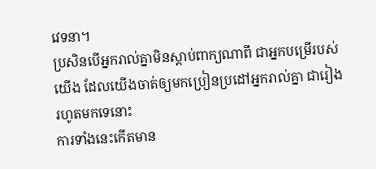វេទនា។
ប្រសិនបើអ្នករាល់គ្នាមិនស្ដាប់ពាក្យណាពី ជាអ្នកបម្រើរបស់យើង ដែលយើងចាត់ឲ្យមកប្រៀនប្រដៅអ្នករាល់គ្នា ជារៀងរហូតមកទេនោះ
ការទាំងនេះកើតមាន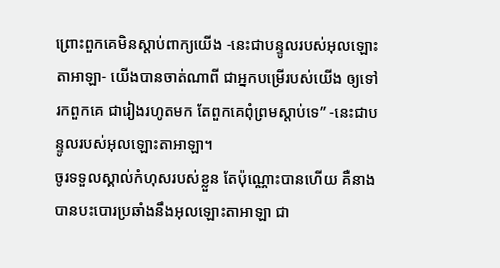ព្រោះពួកគេមិនស្ដាប់ពាក្យយើង -នេះជាបន្ទូលរបស់អុលឡោះតាអាឡា- យើងបានចាត់ណាពី ជាអ្នកបម្រើរបស់យើង ឲ្យទៅរកពួកគេ ជារៀងរហូតមក តែពួកគេពុំព្រមស្ដាប់ទេ” -នេះជាបន្ទូលរបស់អុលឡោះតាអាឡា។
ចូរទទួលស្គាល់កំហុសរបស់ខ្លួន តែប៉ុណ្ណោះបានហើយ គឺនាងបានបះបោរប្រឆាំងនឹងអុលឡោះតាអាឡា ជា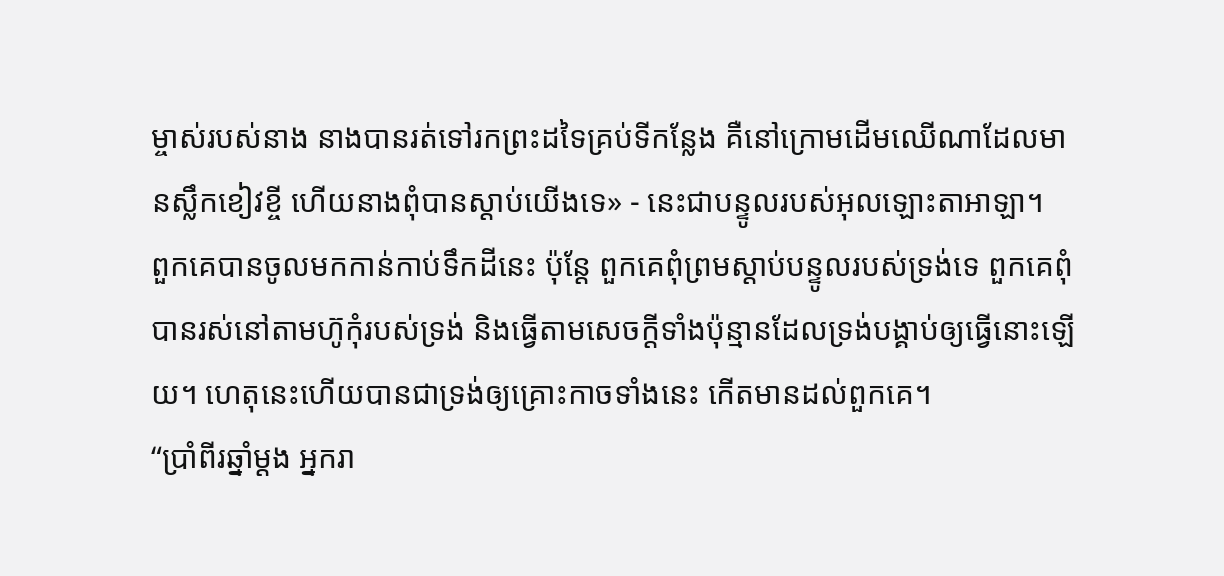ម្ចាស់របស់នាង នាងបានរត់ទៅរកព្រះដទៃគ្រប់ទីកន្លែង គឺនៅក្រោមដើមឈើណាដែលមានស្លឹកខៀវខ្ចី ហើយនាងពុំបានស្ដាប់យើងទេ» - នេះជាបន្ទូលរបស់អុលឡោះតាអាឡា។
ពួកគេបានចូលមកកាន់កាប់ទឹកដីនេះ ប៉ុន្តែ ពួកគេពុំព្រមស្ដាប់បន្ទូលរបស់ទ្រង់ទេ ពួកគេពុំបានរស់នៅតាមហ៊ូកុំរបស់ទ្រង់ និងធ្វើតាមសេចក្ដីទាំងប៉ុន្មានដែលទ្រង់បង្គាប់ឲ្យធ្វើនោះឡើយ។ ហេតុនេះហើយបានជាទ្រង់ឲ្យគ្រោះកាចទាំងនេះ កើតមានដល់ពួកគេ។
“ប្រាំពីរឆ្នាំម្ដង អ្នករា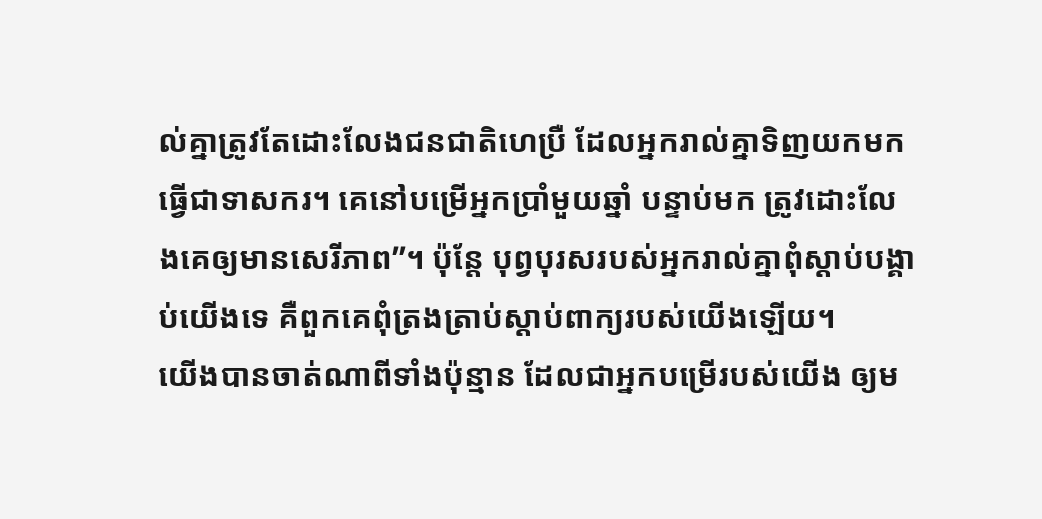ល់គ្នាត្រូវតែដោះលែងជនជាតិហេប្រឺ ដែលអ្នករាល់គ្នាទិញយកមកធ្វើជាទាសករ។ គេនៅបម្រើអ្នកប្រាំមួយឆ្នាំ បន្ទាប់មក ត្រូវដោះលែងគេឲ្យមានសេរីភាព”។ ប៉ុន្តែ បុព្វបុរសរបស់អ្នករាល់គ្នាពុំស្ដាប់បង្គាប់យើងទេ គឺពួកគេពុំត្រងត្រាប់ស្ដាប់ពាក្យរបស់យើងឡើយ។
យើងបានចាត់ណាពីទាំងប៉ុន្មាន ដែលជាអ្នកបម្រើរបស់យើង ឲ្យម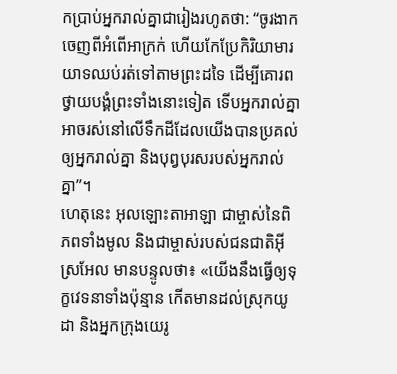កប្រាប់អ្នករាល់គ្នាជារៀងរហូតថា: “ចូរងាកចេញពីអំពើអាក្រក់ ហើយកែប្រែកិរិយាមារយាទឈប់រត់ទៅតាមព្រះដទៃ ដើម្បីគោរពថ្វាយបង្គំព្រះទាំងនោះទៀត ទើបអ្នករាល់គ្នាអាចរស់នៅលើទឹកដីដែលយើងបានប្រគល់ឲ្យអ្នករាល់គ្នា និងបុព្វបុរសរបស់អ្នករាល់គ្នា”។
ហេតុនេះ អុលឡោះតាអាឡា ជាម្ចាស់នៃពិភពទាំងមូល និងជាម្ចាស់របស់ជនជាតិអ៊ីស្រអែល មានបន្ទូលថា៖ «យើងនឹងធ្វើឲ្យទុក្ខវេទនាទាំងប៉ុន្មាន កើតមានដល់ស្រុកយូដា និងអ្នកក្រុងយេរូ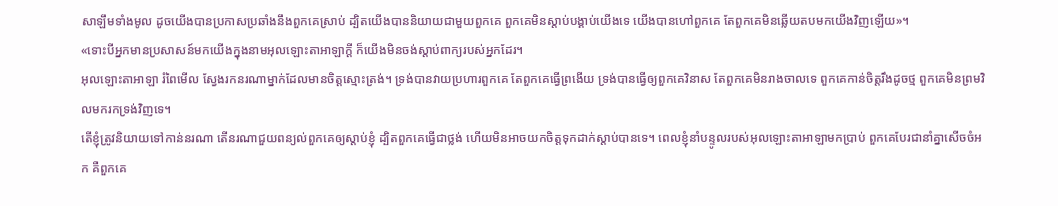សាឡឹមទាំងមូល ដូចយើងបានប្រកាសប្រឆាំងនឹងពួកគេស្រាប់ ដ្បិតយើងបាននិយាយជាមួយពួកគេ ពួកគេមិនស្ដាប់បង្គាប់យើងទេ យើងបានហៅពួកគេ តែពួកគេមិនឆ្លើយតបមកយើងវិញឡើយ»។
«ទោះបីអ្នកមានប្រសាសន៍មកយើងក្នុងនាមអុលឡោះតាអាឡាក្ដី ក៏យើងមិនចង់ស្ដាប់ពាក្យរបស់អ្នកដែរ។
អុលឡោះតាអាឡា រំពៃមើល ស្វែងរកនរណាម្នាក់ដែលមានចិត្តស្មោះត្រង់។ ទ្រង់បានវាយប្រហារពួកគេ តែពួកគេធ្វើព្រងើយ ទ្រង់បានធ្វើឲ្យពួកគេវិនាស តែពួកគេមិនរាងចាលទេ ពួកគេកាន់ចិត្តរឹងដូចថ្ម ពួកគេមិនព្រមវិលមករកទ្រង់វិញទេ។
តើខ្ញុំត្រូវនិយាយទៅកាន់នរណា តើនរណាជួយពន្យល់ពួកគេឲ្យស្ដាប់ខ្ញុំ ដ្បិតពួកគេធ្វើជាថ្លង់ ហើយមិនអាចយកចិត្តទុកដាក់ស្ដាប់បានទេ។ ពេលខ្ញុំនាំបន្ទូលរបស់អុលឡោះតាអាឡាមកប្រាប់ ពួកគេបែរជានាំគ្នាសើចចំអក គឺពួកគេ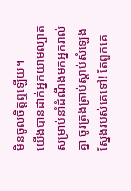មិនចូលចិត្តឮឡើយ។
យើងបានដាក់អ្នកយាមល្បាត សម្រាប់នាំដំណឹងមកអ្នករាល់គ្នា ចូរត្រងត្រាប់ស្ដាប់សំឡេងស្នែងរបស់គេទៅ! តែពួកគេ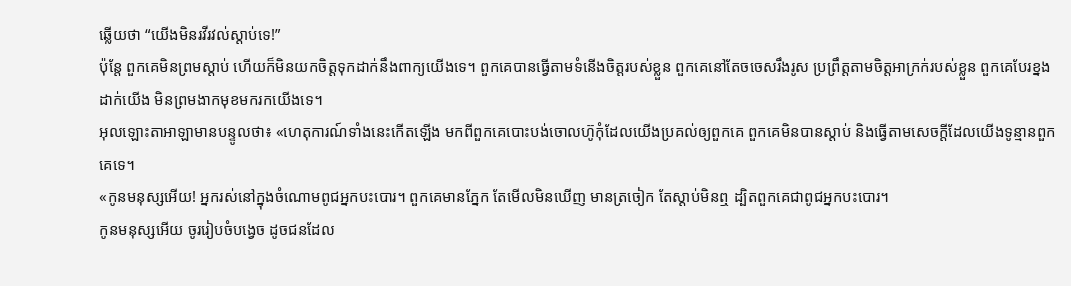ឆ្លើយថា “យើងមិនរវីរវល់ស្ដាប់ទេ!”
ប៉ុន្តែ ពួកគេមិនព្រមស្ដាប់ ហើយក៏មិនយកចិត្តទុកដាក់នឹងពាក្យយើងទេ។ ពួកគេបានធ្វើតាមទំនើងចិត្តរបស់ខ្លួន ពួកគេនៅតែចចេសរឹងរូស ប្រព្រឹត្តតាមចិត្តអាក្រក់របស់ខ្លួន ពួកគេបែរខ្នងដាក់យើង មិនព្រមងាកមុខមករកយើងទេ។
អុលឡោះតាអាឡាមានបន្ទូលថា៖ «ហេតុការណ៍ទាំងនេះកើតឡើង មកពីពួកគេបោះបង់ចោលហ៊ូកុំដែលយើងប្រគល់ឲ្យពួកគេ ពួកគេមិនបានស្ដាប់ និងធ្វើតាមសេចក្ដីដែលយើងទូន្មានពួកគេទេ។
«កូនមនុស្សអើយ! អ្នករស់នៅក្នុងចំណោមពូជអ្នកបះបោរ។ ពួកគេមានភ្នែក តែមើលមិនឃើញ មានត្រចៀក តែស្ដាប់មិនឮ ដ្បិតពួកគេជាពូជអ្នកបះបោរ។
កូនមនុស្សអើយ ចូររៀបចំបង្វេច ដូចជនដែល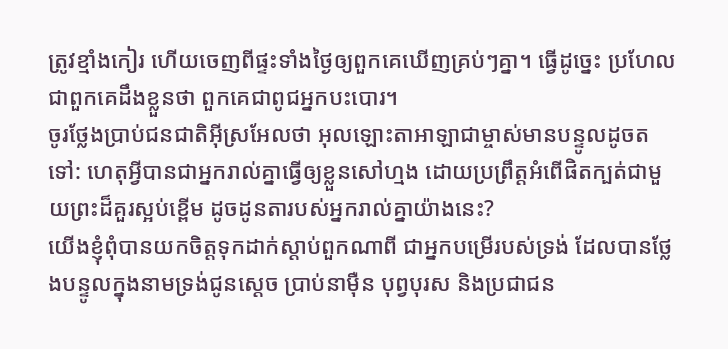ត្រូវខ្មាំងកៀរ ហើយចេញពីផ្ទះទាំងថ្ងៃឲ្យពួកគេឃើញគ្រប់ៗគ្នា។ ធ្វើដូច្នេះ ប្រហែលជាពួកគេដឹងខ្លួនថា ពួកគេជាពូជអ្នកបះបោរ។
ចូរថ្លែងប្រាប់ជនជាតិអ៊ីស្រអែលថា អុលឡោះតាអាឡាជាម្ចាស់មានបន្ទូលដូចតទៅ: ហេតុអ្វីបានជាអ្នករាល់គ្នាធ្វើឲ្យខ្លួនសៅហ្មង ដោយប្រព្រឹត្តអំពើផិតក្បត់ជាមួយព្រះដ៏គួរស្អប់ខ្ពើម ដូចដូនតារបស់អ្នករាល់គ្នាយ៉ាងនេះ?
យើងខ្ញុំពុំបានយកចិត្តទុកដាក់ស្ដាប់ពួកណាពី ជាអ្នកបម្រើរបស់ទ្រង់ ដែលបានថ្លែងបន្ទូលក្នុងនាមទ្រង់ជូនស្ដេច ប្រាប់នាម៉ឺន បុព្វបុរស និងប្រជាជន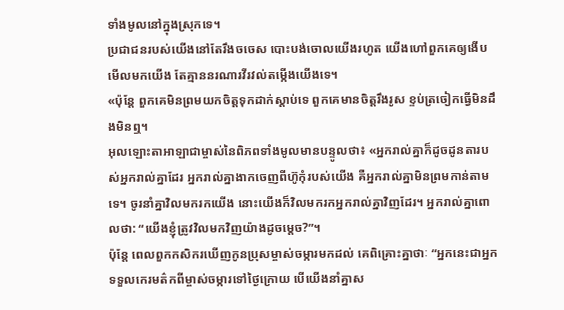ទាំងមូលនៅក្នុងស្រុកទេ។
ប្រជាជនរបស់យើងនៅតែរឹងចចេស បោះបង់ចោលយើងរហូត យើងហៅពួកគេឲ្យងើបមើលមកយើង តែគ្មាននរណារវីរវល់តម្កើងយើងទេ។
«ប៉ុន្តែ ពួកគេមិនព្រមយកចិត្តទុកដាក់ស្ដាប់ទេ ពួកគេមានចិត្តរឹងរូស ខ្ទប់ត្រចៀកធ្វើមិនដឹងមិនឮ។
អុលឡោះតាអាឡាជាម្ចាស់នៃពិភពទាំងមូលមានបន្ទូលថា៖ «អ្នករាល់គ្នាក៏ដូចដូនតារបស់អ្នករាល់គ្នាដែរ អ្នករាល់គ្នាងាកចេញពីហ៊ូកុំរបស់យើង គឺអ្នករាល់គ្នាមិនព្រមកាន់តាមទេ។ ចូរនាំគ្នាវិលមករកយើង នោះយើងក៏វិលមករកអ្នករាល់គ្នាវិញដែរ។ អ្នករាល់គ្នាពោលថា: “យើងខ្ញុំត្រូវវិលមកវិញយ៉ាងដូចម្ដេច?”។
ប៉ុន្ដែ ពេលពួកកសិករឃើញកូនប្រុសម្ចាស់ចម្ការមកដល់ គេពិគ្រោះគ្នាថាៈ “អ្នកនេះជាអ្នកទទួលកេរមត៌កពីម្ចាស់ចម្ការទៅថ្ងៃក្រោយ បើយើងនាំគ្នាស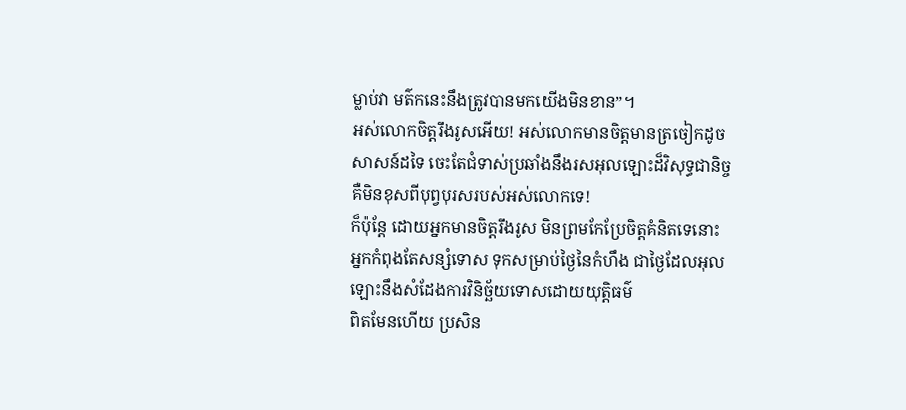ម្លាប់វា មត៌កនេះនឹងត្រូវបានមកយើងមិនខាន”។
អស់លោកចិត្ដរឹងរូសអើយ! អស់លោកមានចិត្ដមានត្រចៀកដូចសាសន៍ដទៃ ចេះតែជំទាស់ប្រឆាំងនឹងរសអុលឡោះដ៏វិសុទ្ធជានិច្ច គឺមិនខុសពីបុព្វបុរសរបស់អស់លោកទេ!
ក៏ប៉ុន្ដែ ដោយអ្នកមានចិត្ដរឹងរូស មិនព្រមកែប្រែចិត្ដគំនិតទេនោះ អ្នកកំពុងតែសន្សំទោស ទុកសម្រាប់ថ្ងៃនៃកំហឹង ជាថ្ងៃដែលអុលឡោះនឹងសំដែងការវិនិច្ឆ័យទោសដោយយុត្ដិធម៌
ពិតមែនហើយ ប្រសិន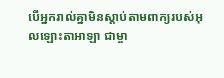បើអ្នករាល់គ្នាមិនស្តាប់តាមពាក្យរបស់អុលឡោះតាអាឡា ជាម្ចា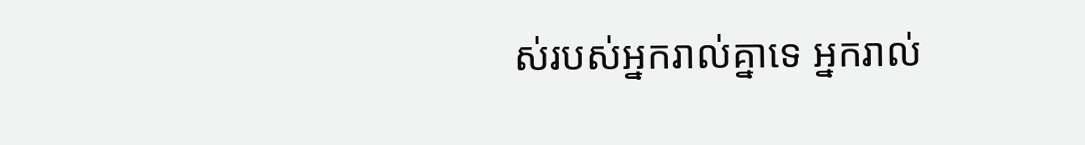ស់របស់អ្នករាល់គ្នាទេ អ្នករាល់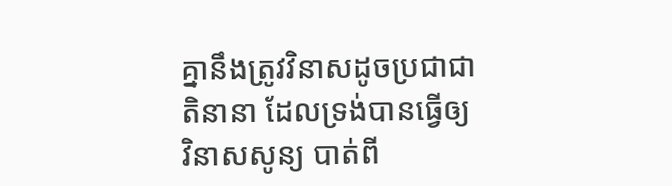គ្នានឹងត្រូវវិនាសដូចប្រជាជាតិនានា ដែលទ្រង់បានធ្វើឲ្យវិនាសសូន្យ បាត់ពី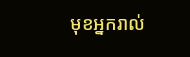មុខអ្នករាល់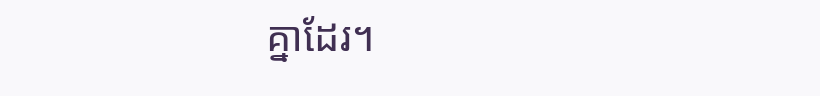គ្នាដែរ។